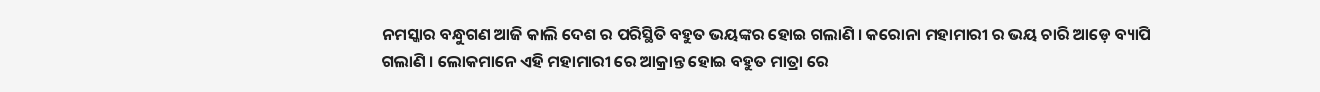ନମସ୍କାର ବନ୍ଧୁଗଣ ଆଜି କାଲି ଦେଶ ର ପରିସ୍ଥିତି ବହୁତ ଭୟଙ୍କର ହୋଇ ଗଲାଣି । କରୋନା ମହାମାରୀ ର ଭୟ ଚାରି ଆଡ଼େ ବ୍ୟାପି ଗଲାଣି । ଲୋକମାନେ ଏହି ମହାମାରୀ ରେ ଆକ୍ରାନ୍ତ ହୋଇ ବହୁତ ମାତ୍ରା ରେ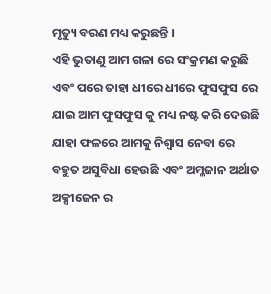ମୃତ୍ୟୁ ବରଣ ମଧ୍ୟ କରୁଛନ୍ତି ।
ଏହି ଭୁତାଣୁ ଆମ ଗଳା ରେ ସଂକ୍ରମଣ କରୁଛି ଏବଂ ପରେ ତାହା ଧୀରେ ଧୀରେ ଫୁସଫୁସ ରେ ଯାଇ ଆମ ଫୁସଫୁସ କୁ ମଧ୍ୟ ନଷ୍ଟ କରି ଦେଉଛି ଯାହା ଫଳରେ ଆମକୁ ନିଶ୍ୱାସ ନେବା ରେ ବହୁତ ଅସୁବିଧା ହେଉଛି ଏବଂ ଅମ୍ଳଜାନ ଅର୍ଥାତ ଅକ୍ସୀଜେନ ର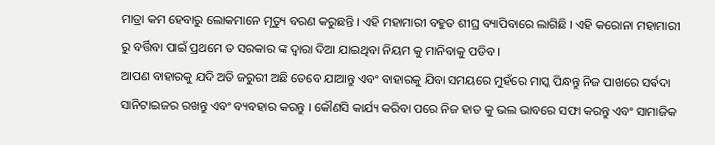ମାତ୍ରା କମ ହେବାରୁ ଲୋକମାନେ ମୃତ୍ୟୁ ବରଣ କରୁଛନ୍ତି । ଏହି ମହାମାରୀ ବହୁତ ଶୀଘ୍ର ବ୍ୟାପିବାରେ ଲାଗିଛି । ଏହି କରୋନା ମହାମାରୀ ରୁ ବର୍ତ୍ତିବା ପାଇଁ ପ୍ରଥମେ ତ ସରକାର ଙ୍କ ଦ୍ଵାରା ଦିଆ ଯାଇଥିବା ନିୟମ କୁ ମାନିବାକୁ ପଡିବ ।
ଆପଣ ବାହାରକୁ ଯଦି ଅତି ଜରୁରୀ ଅଛି ତେବେ ଯାଆନ୍ତୁ ଏବଂ ବାହାରକୁ ଯିବା ସମୟରେ ମୁହଁରେ ମାସ୍କ ପିନ୍ଧନ୍ତୁ ନିଜ ପାଖରେ ସର୍ଵଦା ସାନିଟାଇଜର ରଖନ୍ତୁ ଏବଂ ବ୍ୟବହାର କରନ୍ତୁ । କୌଣସି କାର୍ଯ୍ୟ କରିବା ପରେ ନିଜ ହାତ କୁ ଭଲ ଭାବରେ ସଫା କରନ୍ତୁ ଏବଂ ସାମାଜିକ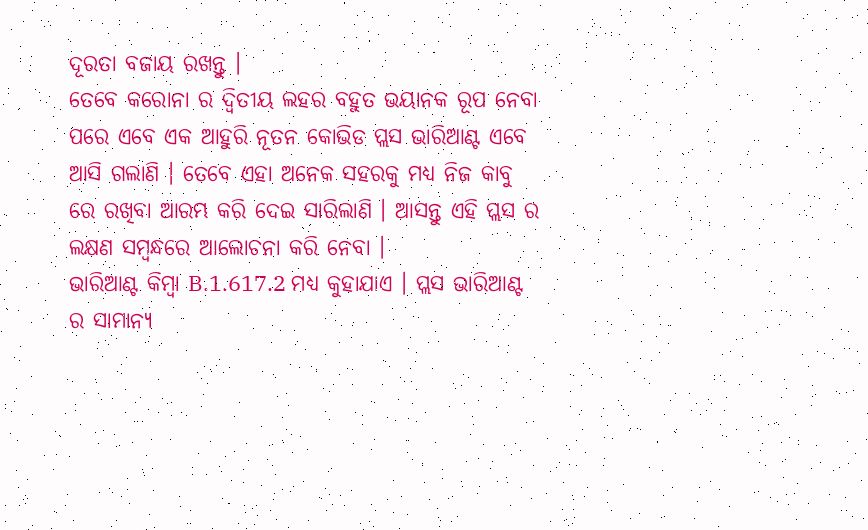ଦୂରତା ବଜାୟ ରଖନ୍ତୁ ।
ତେବେ କରୋନା ର ଦ୍ଵିତୀୟ ଲହର ବହୁତ ଭୟାନକ ରୂପ ନେବା ପରେ ଏବେ ଏକ ଆହୁରି ନୂତନ କୋଭିଡ ପ୍ଲସ ଭାରିଆଣ୍ଟ ଏବେ ଆସି ଗଲାଣି । ତେବେ ଏହା ଅନେକ ସହରକୁ ମଧ୍ୟ ନିଜ କାବୁ ରେ ରଖିବା ଆରମ୍ଭ କରି ଦେଇ ସାରିଲାଣି । ଆସନ୍ତୁ ଏହି ପ୍ଲସ ର ଲକ୍ଷଣ ସମ୍ବନ୍ଧରେ ଆଲୋଚନା କରି ନେବା ।
ଭାରିଆଣ୍ଟ କିମ୍ବା B.1.617.2 ମଧ୍ୟ କୁହାଯାଏ । ପ୍ଲସ ଭାରିଆଣ୍ଟ ର ସାମାନ୍ୟ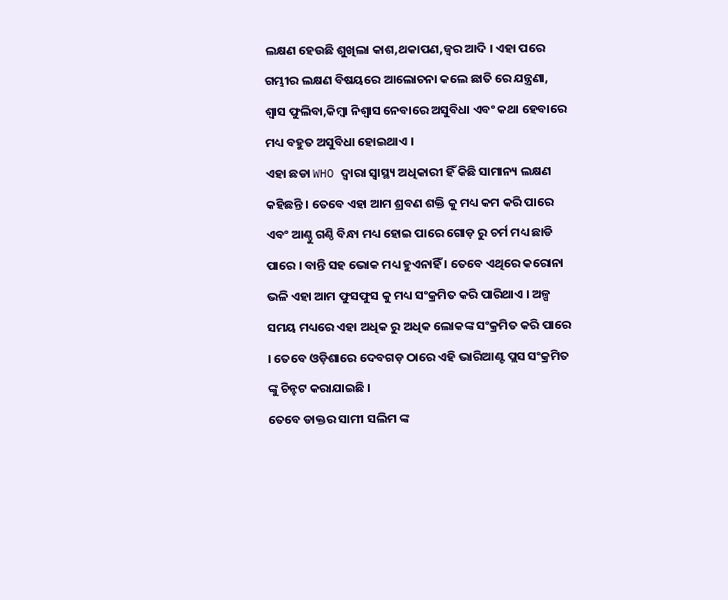ଲକ୍ଷଣ ହେଉଛି ଶୁଖିଲା କାଶ,ଥକାପଣ,ଜ୍ଵର ଆଦି । ଏହା ପରେ ଗମ୍ଭୀର ଲକ୍ଷଣ ବିଷୟରେ ଆଲୋଚନା କଲେ ଛାତି ରେ ଯନ୍ତ୍ରଣା, ଶ୍ୱାସ ଫୁଲିବା,କିମ୍ବା ନିଶ୍ୱାସ ନେବାରେ ଅସୁବିଧା ଏବଂ କଥା ହେବାରେ ମଧ୍ୟ ବହୁତ ଅସୁବିଧା ହୋଇଥାଏ ।
ଏହା ଛଡା WHO ଦ୍ୱାରା ସ୍ୱାସ୍ଥ୍ୟ ଅଧିକାରୀ ହିଁ କିଛି ସାମାନ୍ୟ ଲକ୍ଷଣ କହିଛନ୍ତି । ତେବେ ଏହା ଆମ ଶ୍ରବଣ ଶକ୍ତି କୁ ମଧ୍ୟ କମ କରି ପାରେ ଏବଂ ଆଣ୍ଠୁ ଗଣ୍ଠି ବିନ୍ଧା ମଧ୍ୟ ହୋଇ ପାରେ ଗୋଡ଼ ରୁ ଚର୍ମ ମଧ୍ୟ ଛାଡି ପାରେ । ବାନ୍ତି ସହ ଭୋକ ମଧ୍ୟ ହୁଏନାହିଁ । ତେବେ ଏଥିରେ କରୋନା ଭଳି ଏହା ଆମ ଫୁସଫୁସ କୁ ମଧ୍ୟ ସଂକ୍ରମିତ କରି ପାରିଥାଏ । ଅଳ୍ପ ସମୟ ମଧ୍ୟରେ ଏହା ଅଧିକ ରୁ ଅଧିକ ଲୋକଙ୍କ ସଂକ୍ରମିତ କରି ପାରେ । ତେବେ ଓଡ଼ିଶାରେ ଦେବଗଡ଼ ଠାରେ ଏହି ଭାରିଆଣ୍ଟ ପ୍ଲସ ସଂକ୍ରମିତ ଙ୍କୁ ଚିନ୍ହଟ କରାଯାଇଛି ।
ତେବେ ଡାକ୍ତର ସାମୀ ସଲିମ ଙ୍କ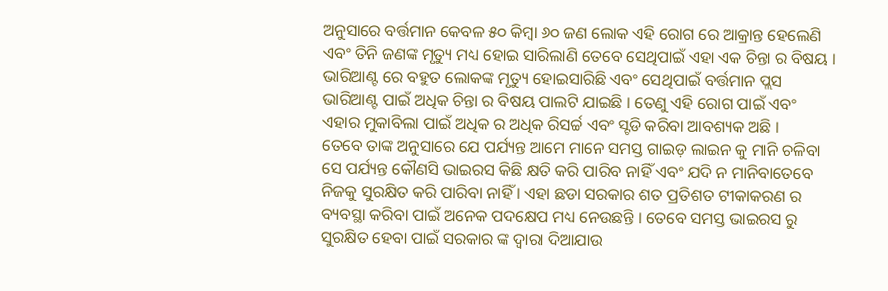ଅନୁସାରେ ବର୍ତ୍ତମାନ କେବଳ ୫୦ କିମ୍ବା ୬୦ ଜଣ ଲୋକ ଏହି ରୋଗ ରେ ଆକ୍ରାନ୍ତ ହେଲେଣି ଏବଂ ତିନି ଜଣଙ୍କ ମୃତ୍ୟୁ ମଧ୍ୟ ହୋଇ ସାରିଲାଣି ତେବେ ସେଥିପାଇଁ ଏହା ଏକ ଚିନ୍ତା ର ବିଷୟ । ଭାରିଆଣ୍ଟ ରେ ବହୁତ ଲୋକଙ୍କ ମୃତ୍ୟୁ ହୋଇସାରିଛି ଏବଂ ସେଥିପାଇଁ ବର୍ତ୍ତମାନ ପ୍ଲସ ଭାରିଆଣ୍ଟ ପାଇଁ ଅଧିକ ଚିନ୍ତା ର ବିଷୟ ପାଲଟି ଯାଇଛି । ତେଣୁ ଏହି ରୋଗ ପାଇଁ ଏବଂ ଏହାର ମୁକାବିଲା ପାଇଁ ଅଧିକ ର ଅଧିକ ରିସର୍ଚ୍ଚ ଏବଂ ସ୍ଟଡି କରିବା ଆବଶ୍ୟକ ଅଛି ।
ତେବେ ତାଙ୍କ ଅନୁସାରେ ଯେ ପର୍ଯ୍ୟନ୍ତ ଆମେ ମାନେ ସମସ୍ତ ଗାଇଡ଼ ଲାଇନ କୁ ମାନି ଚଳିବା ସେ ପର୍ଯ୍ୟନ୍ତ କୌଣସି ଭାଇରସ କିଛି କ୍ଷତି କରି ପାରିବ ନାହିଁ ଏବଂ ଯଦି ନ ମାନିବାତେବେ ନିଜକୁ ସୁରକ୍ଷିତ କରି ପାରିବା ନାହିଁ । ଏହା ଛଡା ସରକାର ଶତ ପ୍ରତିଶତ ଟୀକାକରଣ ର ବ୍ୟବସ୍ଥା କରିବା ପାଇଁ ଅନେକ ପଦକ୍ଷେପ ମଧ୍ୟ ନେଉଛନ୍ତି । ତେବେ ସମସ୍ତ ଭାଇରସ ରୁ ସୁରକ୍ଷିତ ହେବା ପାଇଁ ସରକାର ଙ୍କ ଦ୍ଵାରା ଦିଆଯାଉ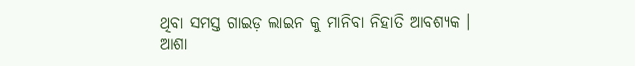ଥିବା ସମସ୍ତ ଗାଇଡ଼ ଲାଇନ କୁ ମାନିବା ନିହାତି ଆବଶ୍ୟକ ।
ଆଶା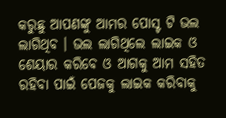କରୁଛୁ ଆପଣଙ୍କୁ ଆମର ପୋସ୍ଟ ଟି ଭଲ ଲାଗିଥିବ । ଭଲ ଲାଗିଥିଲେ ଲାଇକ ଓ ଶେୟାର କରିବେ ଓ ଆଗକୁ ଆମ ସହିତ ରହିବା ପାଇଁ ପେଜକୁ ଲାଇକ କରିବାକୁ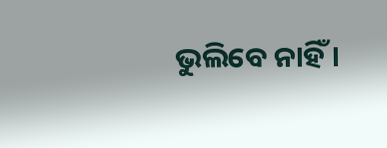ଭୁଲିବେ ନାହିଁ ।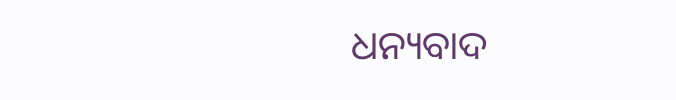ଧନ୍ୟବାଦ